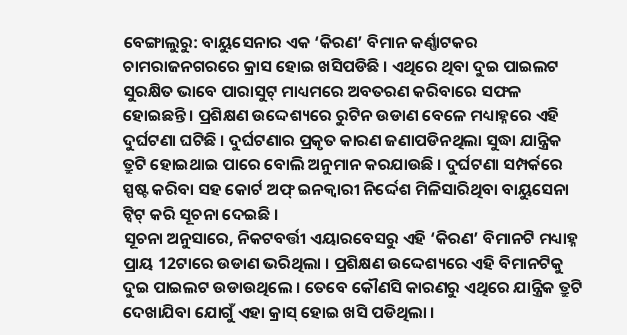ବେଙ୍ଗାଲୁରୁ: ବାୟୁସେନାର ଏକ ‘କିରଣ’ ବିମାନ କର୍ଣ୍ଣାଟକର ଚାମରାଜନଗରରେ କ୍ରାସ ହୋଇ ଖସିପଡିଛି । ଏଥିରେ ଥିବା ଦୁଇ ପାଇଲଟ ସୁରକ୍ଷିତ ଭାବେ ପାରାସୁଟ୍ ମାଧ୍ୟମରେ ଅବତରଣ କରିବାରେ ସଫଳ ହୋଇଛନ୍ତି । ପ୍ରଶିକ୍ଷଣ ଉଦ୍ଦେଶ୍ୟରେ ରୁଟିନ ଉଡାଣ ବେଳେ ମଧ୍ୟାହ୍ନରେ ଏହି ଦୁର୍ଘଟଣା ଘଟିଛି । ଦୁର୍ଘଟଣାର ପ୍ରକୃତ କାରଣ ଜଣାପଡିନଥିଲା ସୁଦ୍ଧା ଯାନ୍ତ୍ରିକ ତ୍ରୁଟି ହୋଇଥାଇ ପାରେ ବୋଲି ଅନୁମାନ କରଯାଉଛି । ଦୁର୍ଘଟଣା ସମ୍ପର୍କରେ ସ୍ପଷ୍ଟ କରିବା ସହ କୋର୍ଟ ଅଫ୍ ଇନକ୍ବାରୀ ନିର୍ଦ୍ଦେଶ ମିଳିସାରିଥିବା ବାୟୁସେନା ଟ୍ବିଟ୍ କରି ସୂଚନା ଦେଇଛି ।
ସୂଚନା ଅନୁସାରେ, ନିକଟବର୍ତ୍ତୀ ଏୟାରବେସରୁ ଏହି ‘କିରଣ’ ବିମାନଟି ମଧ୍ୟାହ୍ନ ପ୍ରାୟ 12ଟାରେ ଉଡାଣ ଭରିଥିଲା । ପ୍ରଶିକ୍ଷଣ ଉଦ୍ଦେଶ୍ୟରେ ଏହି ବିମାନଟିକୁ ଦୁଇ ପାଇଲଟ ଉଡାଉଥିଲେ । ତେବେ କୌଣସି କାରଣରୁ ଏଥିରେ ଯାନ୍ତ୍ରିକ ତ୍ରୁଟି ଦେଖାଯିବା ଯୋଗୁଁ ଏହା କ୍ରାସ୍ ହୋଇ ଖସି ପଡିଥିଲା ।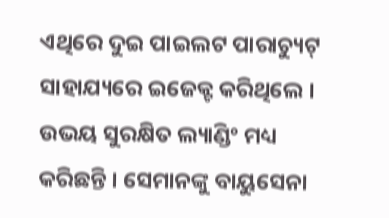ଏଥିରେ ଦୁଇ ପାଇଲଟ ପାରାଚ୍ୟୁଟ୍ ସାହାଯ୍ୟରେ ଇଜେକ୍ଟ କରିଥିଲେ । ଉଭୟ ସୁରକ୍ଷିତ ଲ୍ୟାଣ୍ଡିଂ ମଧ୍ୟ କରିଛନ୍ତି । ସେମାନଙ୍କୁ ବାୟୁସେନା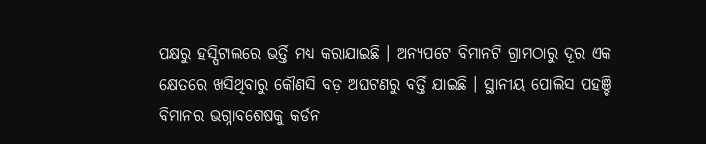ପକ୍ଷରୁ ହସ୍ପିଟାଲରେ ଭର୍ତ୍ତି ମଧ୍ୟ କରାଯାଇଛି । ଅନ୍ୟପଟେ ବିମାନଟି ଗ୍ରାମଠାରୁ ଦୂର ଏକ କ୍ଷେତରେ ଖସିଥିବାରୁ କୌଣସି ବଡ଼ ଅଘଟଣରୁ ବର୍ତ୍ତି ଯାଇଛି । ସ୍ଥାନୀୟ ପୋଲିସ ପହଞ୍ଚି ବିମାନର ଭଗ୍ନାବଶେଷକୁ କର୍ଡନ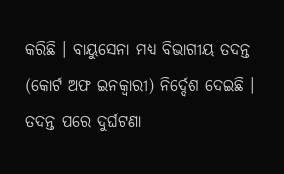କରିଛି । ବାୟୁସେନା ମଧ୍ୟ ବିଭାଗୀୟ ତଦନ୍ତ (କୋର୍ଟ ଅଫ ଇନକ୍ବାରୀ) ନିର୍ଦ୍ଦେଶ ଦେଇଛି । ତଦନ୍ତ ପରେ ଦୁର୍ଘଟଣା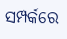ସମ୍ପର୍କରେ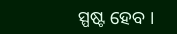ସ୍ପଷ୍ଟ ହେବ ।